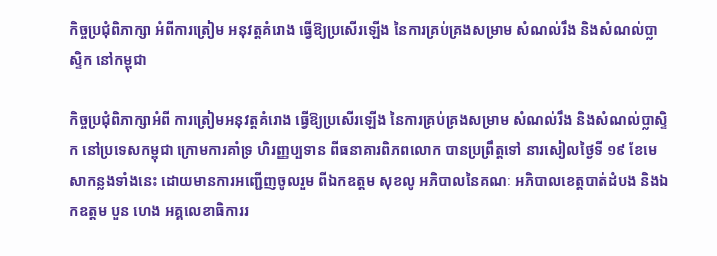កិច្ចប្រជុំពិភាក្សា អំពីការត្រៀម អនុវត្តគំរោង ធ្វើឱ្យប្រសើរឡើង នៃការគ្រប់គ្រងសម្រាម សំណល់រឹង និងសំណល់ប្លាស្ទិក នៅកម្ពុជា

កិច្ចប្រជុំពិភាក្សាអំពី ការត្រៀមអនុវត្តគំរោង ធ្វើឱ្យប្រសើរឡើង នៃការគ្រប់គ្រងសម្រាម សំណល់រឹង និងសំណល់ប្លាស្ទិក នៅប្រទេសកម្ពុជា ក្រោមការគាំទ្រ ហិរញ្ញប្បទាន ពីធនាគារពិភពលោក បានប្រព្រឹត្តទៅ នារសៀលថ្ងៃទី ១៩ ខែមេសាកន្លងទាំងនេះ ដោយមានការអញ្ជើញចូលរួម ពីឯកឧត្តម សុខលូ អភិបាលនៃគណៈ អភិបាលខេត្តបាត់ដំបង និងឯកឧត្តម បួន ហេង អគ្គលេខាធិការរ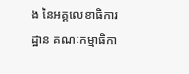ង នៃអគ្គលេខាធិការដ្ឋាន គណៈកម្មាធិកា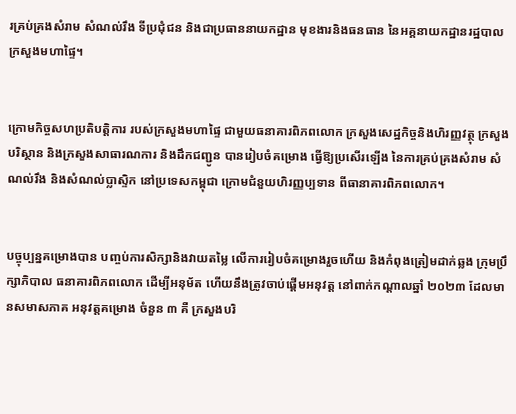រគ្រប់គ្រងសំរាម សំណល់រឹង ទីប្រជុំជន និងជាប្រធាននាយកដ្ឋាន មុខងារនិងធនធាន នៃអគ្គនាយកដ្ឋានរដ្ឋបាល ក្រសួងមហាផ្ទៃ។


ក្រោមកិច្ចសហប្រតិបត្តិការ របស់ក្រសួងមហាផ្ទៃ ជាមួយធនាគារពិភពលោក ក្រសួងសេដ្ឋកិច្ចនិងហិរញ្ញវត្ថុ ក្រសួងបរិស្ថាន និងក្រសួងសាធារណការ និងដឹកជញ្ជូន បានរៀបចំគម្រោង ធ្វើឱ្យប្រសើរឡើង នៃការគ្រប់គ្រងសំរាម សំណល់រឹង និងសំណល់ប្លាស្ទិក នៅប្រទេសកម្ពុជា ក្រោមជំនួយហិរញ្ញប្បទាន ពីធានាគារពិភពលោក។


បច្ចុប្បន្នគម្រោងបាន បញ្ចប់ការសិក្សានិងវាយតម្លៃ លើការរៀបចំគម្រោងរួចហើយ និងកំពុងត្រៀមដាក់ឆ្លង ក្រុមប្រឹក្សាភិបាល ធនាគារពិភពលោក ដើម្បីអនុម័ត ហើយនឹងត្រូវចាប់ផ្ដើមអនុវត្ត នៅពាក់កណ្ដាលឆ្នាំ ២០២៣ ដែលមានសមាសភាគ អនុវត្តគម្រោង ចំនួន ៣ គឺ ក្រសួងបរិ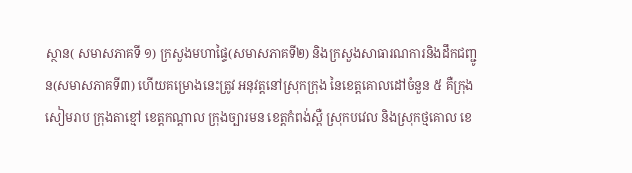ស្ថាន( សមាសភាគទី ១) ក្រសួងមហាផ្ទៃ(សមាសភាគទី២) និងក្រសួងសាធារណការនិងដឹកជញ្ជូន(សមាសភាគទី៣) ហើយគម្រោងនេះត្រូវ អនុវត្តនៅស្រុកក្រុង នៃខេត្តគោលដៅចំនួន ៥ គឺក្រុងសៀមរាប ក្រុងតាខ្មៅ ខេត្តកណ្ដាល ក្រុងច្បារមន ខេត្តកំពង់ស្ពឺ ស្រុកបវេល និងស្រុកថ្មគោល ខេ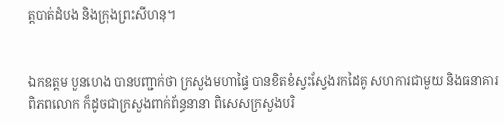ត្តបាត់ដំបង និងក្រុងព្រះសីហនុ។


ឯកឧត្តម បួនហេង បានបញ្ជាក់ថា ក្រសួងមហាផ្ទៃ បានខិតខំស្វះស្វែងរកដៃគូ សហការជាមួយ និងធនាគារពិភពលោក ក៏ដូចជាក្រសួងពាក់ព័ន្ធនានា ពិសេសក្រសួងបរិ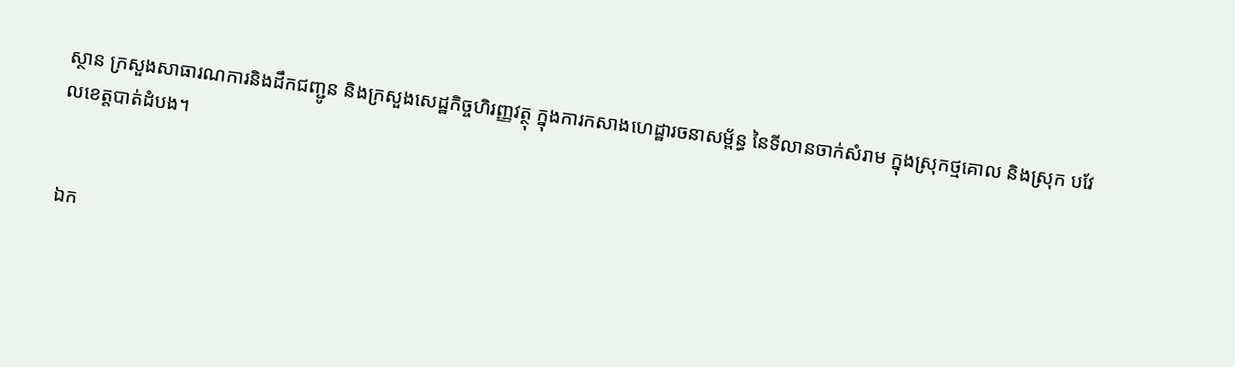ស្ថាន ក្រសួងសាធារណការនិងដឹកជញ្ជូន និងក្រសួងសេដ្ឋកិច្ចហិរញ្ញវត្ថុ ក្នុងការកសាងហេដ្ឋារចនាសម្ព័ន្ធ នៃទីលានចាក់សំរាម ក្នុងស្រុកថ្មគោល និងស្រុក បវែលខេត្តបាត់ដំបង។


ឯក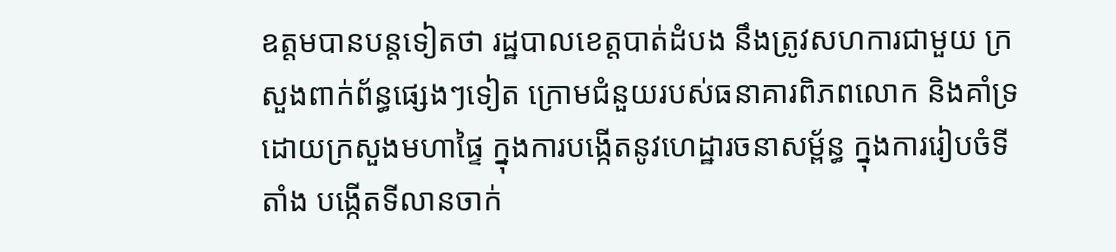ឧត្តមបានបន្តទៀតថា រដ្ឋបាលខេត្តបាត់ដំបង នឹងត្រូវសហការជាមួយ ក្រសួងពាក់ព័ន្ធផ្សេងៗទៀត ក្រោមជំនួយរបស់ធនាគារពិភពលោក និងគាំទ្រដោយក្រសួងមហាផ្ទៃ ក្នុងការបង្កើតនូវហេដ្ឋារចនាសម្ព័ន្ធ ក្នុងការរៀបចំទីតាំង បង្កើតទីលានចាក់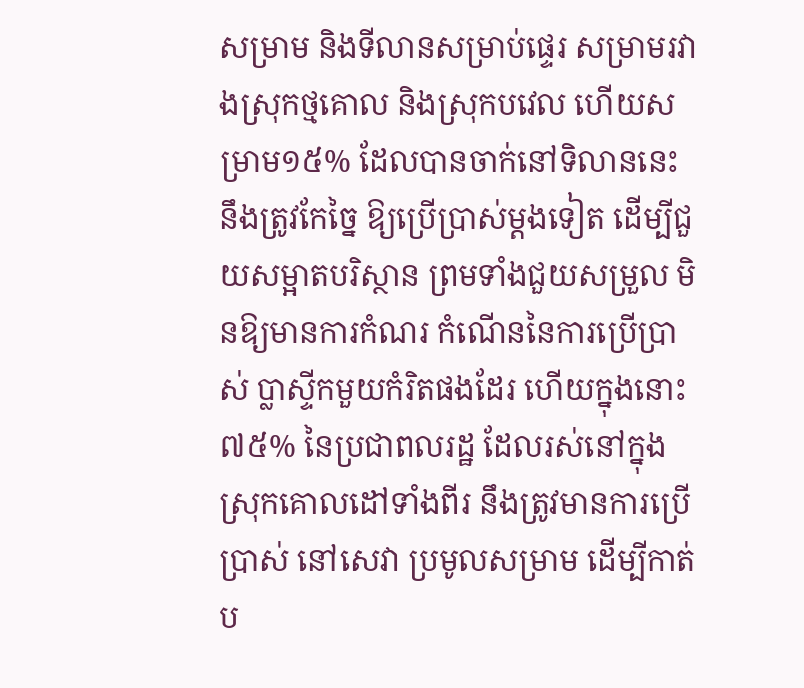សម្រាម និងទីលានសម្រាប់ផ្ទេរ សម្រាមរវាងស្រុកថ្មគោល និងស្រុកបវេល ហើយសម្រាម១៥% ដែលបានចាក់នៅទិលាននេះ នឹងត្រូវកែច្នៃ ឱ្យប្រើប្រាស់ម្ដងទៀត ដើម្បីជួយសម្អាតបរិស្ថាន ព្រមទាំងជួយសម្រួល មិនឱ្យមានការកំណរ កំណើននៃការប្រើប្រាស់ ប្លាស្ទីកមួយកំរិតផងដែរ ហើយក្នុងនោះ ៧៥% នៃប្រជាពលរដ្ឋ ដែលរស់នៅក្នុងស្រុកគោលដៅទាំងពីរ នឹងត្រូវមានការប្រើប្រាស់ នៅសេវា ប្រមូលសម្រាម ដើម្បីកាត់ប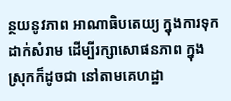ន្ថយនូវភាព អាណាធិបតេយ្យ ក្នុងការទុកដាក់សំរាម ដើម្បីរក្សាសោផនភាព ក្នុងស្រុកក៏ដូចជា នៅតាមគេហដ្ឋា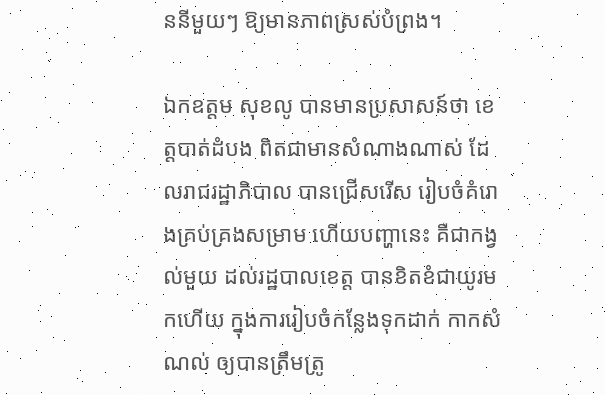ននីមួយៗ ឱ្យមានភាពស្រស់បំព្រង។

ឯកឧត្តម សុខលូ បានមានប្រសាសន៍ថា ខេត្តបាត់ដំបង ពិតជាមានសំណាងណាស់ ដែលរាជរដ្ឋាភិបាល បានជ្រើសរើស រៀបចំគំរោងគ្រប់គ្រងសម្រាម ហើយបញ្ហានេះ គឺជាកង្វល់មួយ ដល់រដ្ឋបាលខេត្ត បានខិតខំជាយូរមកហើយ ក្នុងការរៀបចំកន្លែងទុកដាក់ កាកសំណល់ ឲ្យបានត្រឹមត្រូ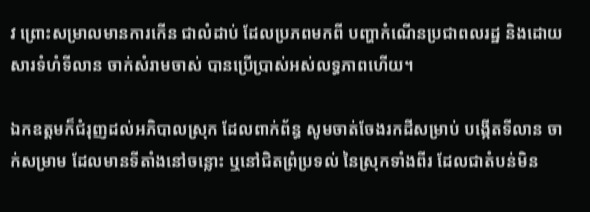វ ព្រោះសម្រាលមានការកើន ជាលំដាប់ ដែលប្រភពមកពី បញ្ហាកំណើនប្រជាពលរដ្ឋ និងដោយសារទំហំទីលាន ចាក់សំរាមចាស់ បានប្រើប្រាស់អស់លទ្ធភាពហើយ។

ឯកឧត្តមក៏ជំរុញដល់អភិបាលស្រុក ដែលពាក់ព័ន្ធ សូមចាត់ចែងរកដីសម្រាប់ បង្កើតទីលាន ចាក់សម្រាម ដែលមានទីតាំងនៅចន្លោះ ឬនៅជិតព្រំប្រទល់ នៃស្រុកទាំងពីរ ដែលជាតំបន់មិន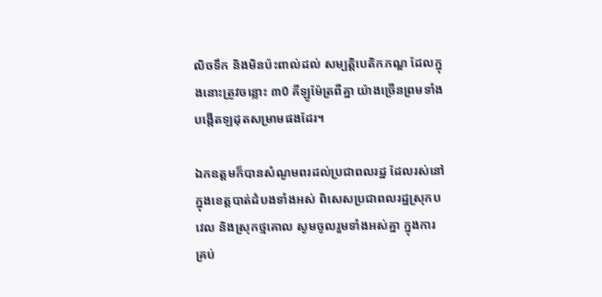លិចទឹក និងមិនប៉ះពាល់ដល់ សម្បត្តិបេតិកភណ្ឌ ដែលក្នុងនោះត្រូវចន្លោះ ៣0 គីឡូម៉ែត្រពីគ្នា យ៉ាងច្រើនព្រមទាំង បង្កើតឡដុតសម្រាមផងដែរ។

ឯកឧត្តមក៏បានសំណូមពរដល់ប្រជាពលរដ្ឋ ដែលរស់នៅក្នុងខេត្តបាត់ដំបងទាំងអស់ ពិសេសប្រជាពលរដ្ឋស្រុកបវេល និងស្រុកថ្មគោល សូមចូលរួមទាំងអស់គ្នា ក្នុងការគ្រប់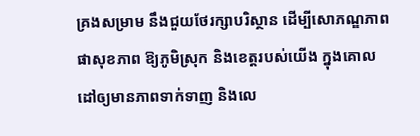គ្រងសម្រាម នឹងជួយថែរក្សាបរិស្ថាន ដើម្បីសោភណ្ឌភាព ផាសុខភាព ឱ្យភូមិស្រុក និងខេត្តរបស់យើង ក្នុងគោលដៅឲ្យមានភាពទាក់ទាញ និងលេ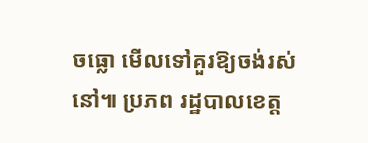ចធ្លោ មើលទៅគួរឱ្យចង់រស់នៅ៕ ប្រភព រដ្ឋបាលខេត្ត